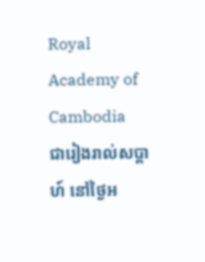Royal Academy of Cambodia
ជារៀងរាល់សប្តាហ៍ នៅថ្ងៃអ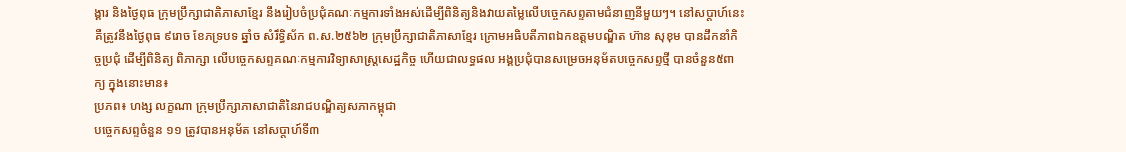ង្គារ និងថ្ងៃពុធ ក្រុមប្រឹក្សាជាតិភាសាខ្មែរ នឹងរៀបចំប្រជុំគណៈកម្មការទាំងអស់ដើម្បីពិនិត្យនិងវាយតម្លៃលើបច្ចេកសព្ទតាមជំនាញនីមួយៗ។ នៅសប្តាហ៍នេះ គឺត្រូវនឹងថ្ងៃពុធ ៩រោច ខែភទ្របទ ឆ្នាំច សំរឹទ្ធិស័ក ព.ស.២៥៦២ ក្រុមប្រឹក្សាជាតិភាសាខ្មែរ ក្រោមអធិបតីភាពឯកឧត្តមបណ្ឌិត ហ៊ាន សុខុម បានដឹកនាំកិច្ចប្រជុំ ដើម្បីពិនិត្យ ពិភាក្សា លើបច្ចេកសព្ទគណៈកម្មការវិទ្យាសាស្រ្តសេដ្ឋកិច្ច ហើយជាលទ្ធផល អង្គប្រជុំបានសម្រេចអនុម័តបច្ចេកសព្ទថ្មី បានចំនួន៥ពាក្យ ក្នុងនោះមាន៖
ប្រភព៖ ហង្ស លក្ខណា ក្រុមប្រឹក្សាភាសាជាតិនៃរាជបណ្ឌិត្យសភាកម្ពុជា
បច្ចេកសព្ទចំនួន ១១ ត្រូវបានអនុម័ត នៅសប្តាហ៍ទី៣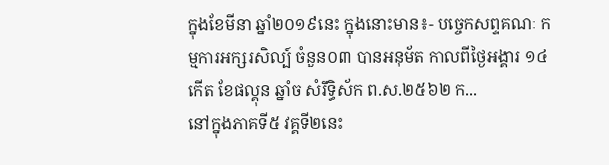ក្នុងខែមីនា ឆ្នាំ២០១៩នេះ ក្នុងនោះមាន៖- បច្ចេកសព្ទគណៈ កម្មការអក្សរសិល្ប៍ ចំនួន០៣ បានអនុម័ត កាលពីថ្ងៃអង្គារ ១៤កើត ខែផល្គុន ឆ្នាំច សំរឹទ្ធិស័ក ព.ស.២៥៦២ ក...
នៅក្នុងភាគទី៥ វគ្គទី២នេះ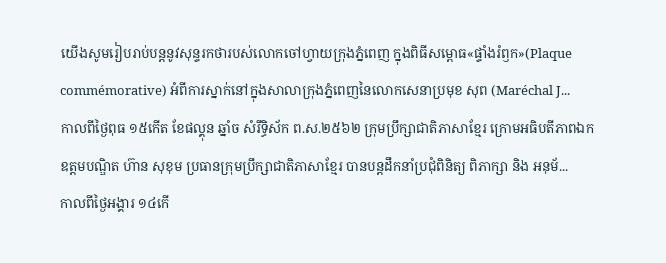យើងសូមរៀបរាប់បន្តនូវសុន្ទរកថារបស់លោកចៅហ្វាយក្រុងភ្នំពេញ ក្នុងពិធីសម្ពោធ«ផ្ទាំងរំឭក»(Plaque commémorative) អំពីការស្នាក់នៅក្នុងសាលាក្រុងភ្នំពេញនៃលោកសេនាប្រមុខ សុព (Maréchal J...
កាលពីថ្ងៃពុធ ១៥កើត ខែផល្គុន ឆ្នាំច សំរឹទ្ធិស័ក ព.ស.២៥៦២ ក្រុមប្រឹក្សាជាតិភាសាខ្មែរ ក្រោមអធិបតីភាពឯកឧត្តមបណ្ឌិត ហ៊ាន សុខុម ប្រធានក្រុមប្រឹក្សាជាតិភាសាខ្មែរ បានបន្តដឹកនាំប្រជុំពិនិត្យ ពិភាក្សា និង អនុម័...
កាលពីថ្ងៃអង្គារ ១៤កើ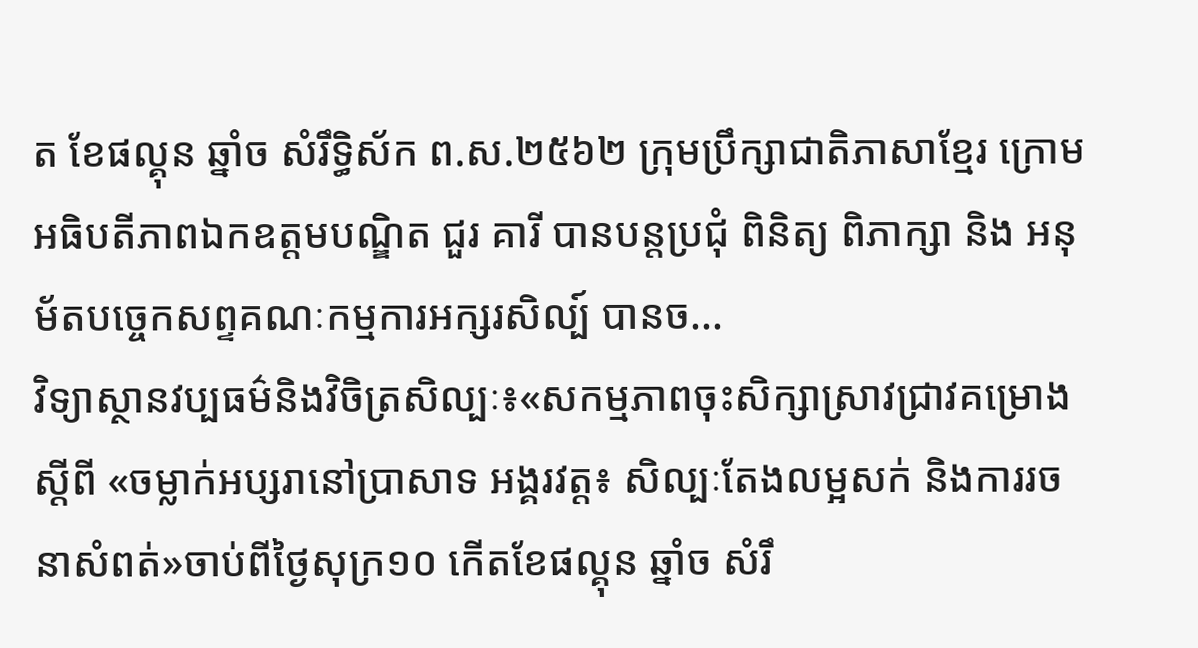ត ខែផល្គុន ឆ្នាំច សំរឹទ្ធិស័ក ព.ស.២៥៦២ ក្រុមប្រឹក្សាជាតិភាសាខ្មែរ ក្រោមអធិបតីភាពឯកឧត្តមបណ្ឌិត ជួរ គារី បានបន្តប្រជុំ ពិនិត្យ ពិភាក្សា និង អនុម័តបច្ចេកសព្ទគណៈកម្មការអក្សរសិល្ប៍ បានច...
វិទ្យាស្ថានវប្បធម៌និងវិចិត្រសិល្បៈ៖«សកម្មភាពចុះសិក្សាស្រាវជ្រាវគម្រោងស្តីពី «ចម្លាក់អប្សរានៅប្រាសាទ អង្គរវត្ត៖ សិល្បៈតែងលម្អសក់ និងការរចនាសំពត់»ចាប់ពីថ្ងៃសុក្រ១០ កើតខែផល្គុន ឆ្នាំច សំរឹ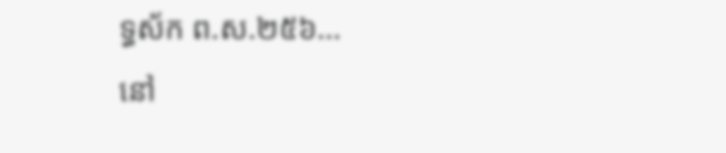ទ្ធស័ក ព.ស.២៥៦...
នៅ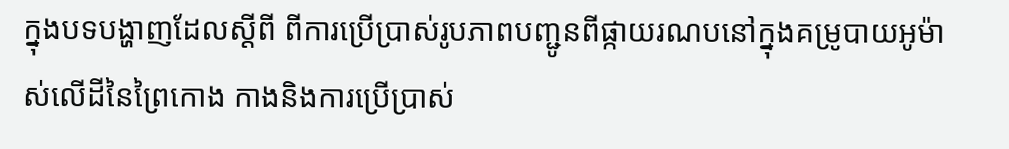ក្នុងបទបង្ហាញដែលស្តីពី ពីការប្រើប្រាស់រូបភាពបញ្ជូនពីផ្កាយរណបនៅក្នុងគម្រូបាយអូម៉ាស់លើដីនៃព្រៃកោង កាងនិងការប្រើប្រាស់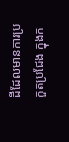ដីដែលមានការប្រកួតប្រជែង ក្នុងក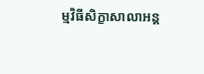ម្មវិធីសិក្ខាសាលាអន្ត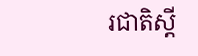រជាតិស្តី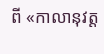ពី «កាលានុវត្ត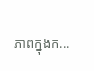ភាពក្នុងក...